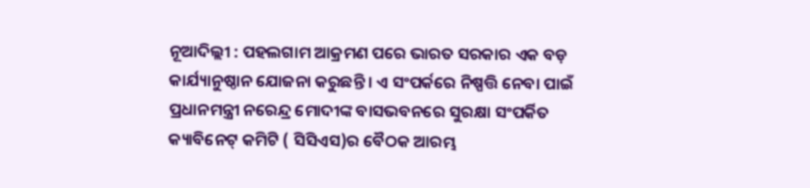ନୂଆଦିଲ୍ଲୀ : ପହଲଗାମ ଆକ୍ରମଣ ପରେ ଭାରତ ସରକାର ଏକ ବଡ଼ କାର୍ଯ୍ୟାନୁଷ୍ଠାନ ଯୋଜନା କରୁଛନ୍ତି । ଏ ସଂପର୍କରେ ନିଷ୍ପତ୍ତି ନେବା ପାଇଁ ପ୍ରଧାନମନ୍ତ୍ରୀ ନରେନ୍ଦ୍ର ମୋଦୀଙ୍କ ବାସଭବନରେ ସୁରକ୍ଷା ସଂପର୍କିତ କ୍ୟାବିନେଟ୍ କମିଟି ( ସିସିଏସ)ର ବୈଠକ ଆରମ୍ଭ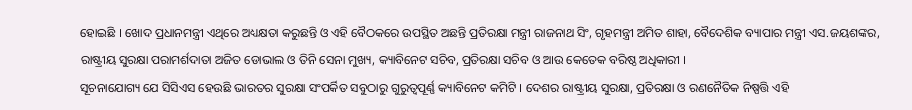ହୋଇଛି । ଖୋଦ ପ୍ରଧାନମନ୍ତ୍ରୀ ଏଥିରେ ଅଧ୍ୟକ୍ଷତା କରୁଛନ୍ତି ଓ ଏହି ବୈଠକରେ ଉପସ୍ଥିତ ଅଛନ୍ତି ପ୍ରତିରକ୍ଷା ମନ୍ତ୍ରୀ ରାଜନାଥ ସିଂ, ଗୃହମନ୍ତ୍ରୀ ଅମିତ ଶାହା, ବୈଦେଶିକ ବ୍ୟାପାର ମନ୍ତ୍ରୀ ଏସ.ଜୟଶଙ୍କର, ରାଷ୍ଟ୍ରୀୟ ସୁରକ୍ଷା ପରାମର୍ଶଦାତା ଅଜିତ ଡୋଭାଲ ଓ ତିନି ସେନା ମୁଖ୍ୟ, କ୍ୟାବିନେଟ ସଚିବ, ପ୍ରତିରକ୍ଷା ସଚିବ ଓ ଆଉ କେତେକ ବରିଷ୍ଠ ଅଧିକାରୀ ।
ସୂଚନାଯୋଗ୍ୟ ଯେ ସିସିଏସ ହେଉଛି ଭାରତର ସୁରକ୍ଷା ସଂପର୍କିତ ସବୁଠାରୁ ଗୁରୁତ୍ବପୂର୍ଣ୍ଣ କ୍ୟାବିନେଟ କମିଟି । ଦେଶର ରାଷ୍ଟ୍ରୀୟ ସୁରକ୍ଷା, ପ୍ରତିରକ୍ଷା ଓ ରଣନୈତିକ ନିଷ୍ପତ୍ତି ଏହି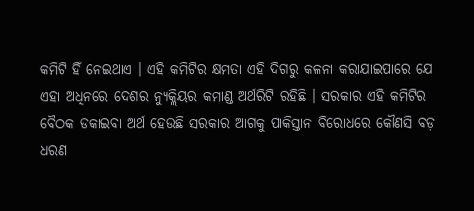କମିଟି ହିଁ ନେଇଥାଏ । ଏହି କମିଟିର କ୍ଷମତା ଏହି ଦିଗରୁ କଳନା କରାଯାଇପାରେ ଯେ ଏହା ଅଧିନରେ ଦେଶର ନ୍ୟୁକ୍ଲିୟର କମାଣ୍ଡ ଅର୍ଥରିଟି ରହିଛି । ସରକାର ଏହି କମିଟିର ବୈଠକ ଡକାଇବା ଅର୍ଥ ହେଉଛି ସରକାର ଆଗକୁ ପାକିସ୍ତାନ ବିରୋଧରେ କୌଣସି ବଡ଼ ଧରଣ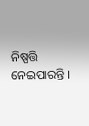ନିଷ୍ପତ୍ତି ନେଇପାରନ୍ତି ।